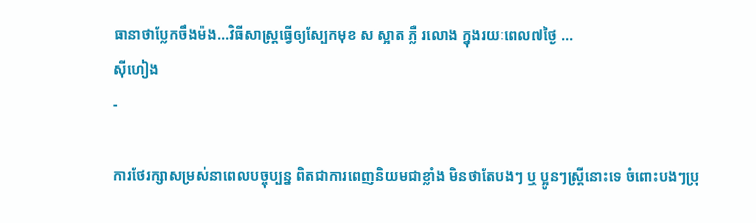ធានាថាប្លែកចឹងម៉ង...វិធីសាស្រ្តធ្វើឲ្យស្បែកមុខ ស ស្អាត ភ្លឺ រលោង ក្នុងរយៈពេល៧ថ្ងៃ ...
ស៊ីហៀង
-

ការថែរក្សាសម្រស់នាពេលបច្ចុប្បន្ន ពិតជាការពេញនិយមជាខ្លាំង មិនថាតែបងៗ ឬ ប្អូនៗស្រ្តីនោះទេ ចំពោះបងៗប្រុ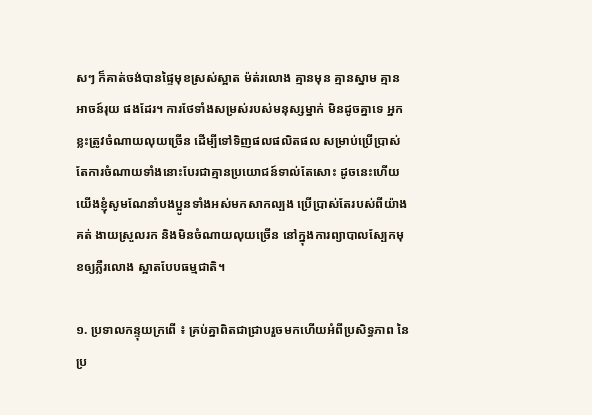សៗ ក៏គាត់ចង់បានផ្ទៃមុខស្រស់ស្អាត ម៉ត់រលោង គ្មានមុន គ្មានស្នាម គ្មានអាចន៍រុយ ផងដែរ។ ការថែទាំងសម្រស់របស់មនុស្សម្នាក់ មិនដូចគ្នាទេ អ្នកខ្លះត្រូវចំណាយលុយច្រើន ដើម្បីទៅទិញផលផលិតផល សម្រាប់ប្រើប្រាស់ តែការចំណាយទាំងនោះបែរជាគ្មានប្រយោជន៍ទាល់តែសោះ ដូចនេះហើយយើងខ្ញុំសូមណែនាំបងប្អូនទាំងអស់មកសាកល្បង ប្រើប្រាស់តែរបស់ពីយ៉ាងគត់ ងាយស្រួលរក និងមិនចំណាយលុយច្រើន នៅក្នុងការព្យាបាលស្បែកមុខឲ្យភ្លឺរលោង ស្អាតបែបធម្មជាតិ។

១. ប្រទាលកន្ទុយក្រពើ ៖ គ្រប់គ្នាពិតជាជ្រាបរួចមកហើយអំពីប្រសិទ្ធភាព នៃប្រ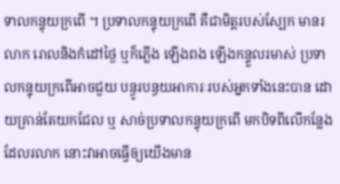ទាលកន្ទុយក្រពើ ។ ប្រទាលកន្ទុយក្រពើ គឺជាមិត្តរបស់ស្បែក មានរលាក រោលនិងកំដៅថ្ងៃ ឬក៏ភ្លើង ឡើងពង ឡើងកន្ទួលរមាស់ ប្រទាលកន្ទុយក្រពើអាចជួយ បន្ធូរបន្ធយអាការៈរបស់អ្នកទាំងនេះបាន ដោយគ្រាន់តែយកជែល ឬ សាច់ប្រទាលកន្ទុយក្រពើ មកបិទពីលើកន្លែងដែលរលាក នោះវាអាចធ្វើឲ្យយើងមាន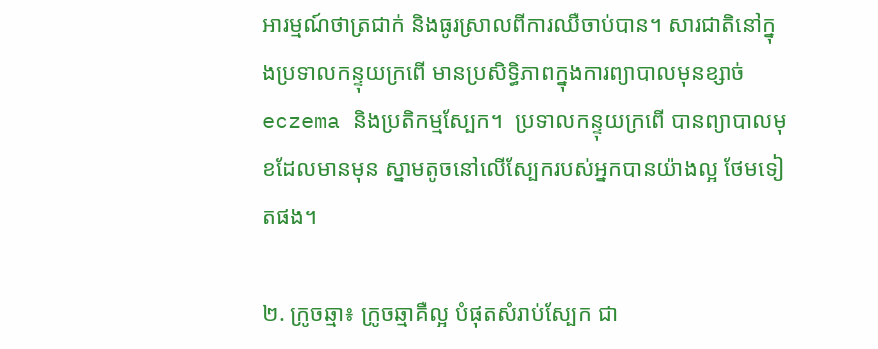អារម្មណ៍ថាត្រជាក់ និងធូរស្រាលពីការឈឺចាប់បាន។ សារជាតិនៅក្នុងប្រទាលកន្ទុយក្រពើ មានប្រសិទ្ធិភាពក្នុងការព្យាបាលមុនខ្សាច់ eczema និងប្រតិកម្មស្បែក។  ប្រទាលកន្ទុយក្រពើ បានព្យាបាលមុខដែលមានមុន ស្នាមតូចនៅលើស្បែករបស់អ្នកបានយ៉ាងល្អ ថែមទៀតផង។

២. ក្រូចឆ្មា៖ ក្រូចឆ្មាគឺល្អ បំផុតសំរាប់ស្បែក ជា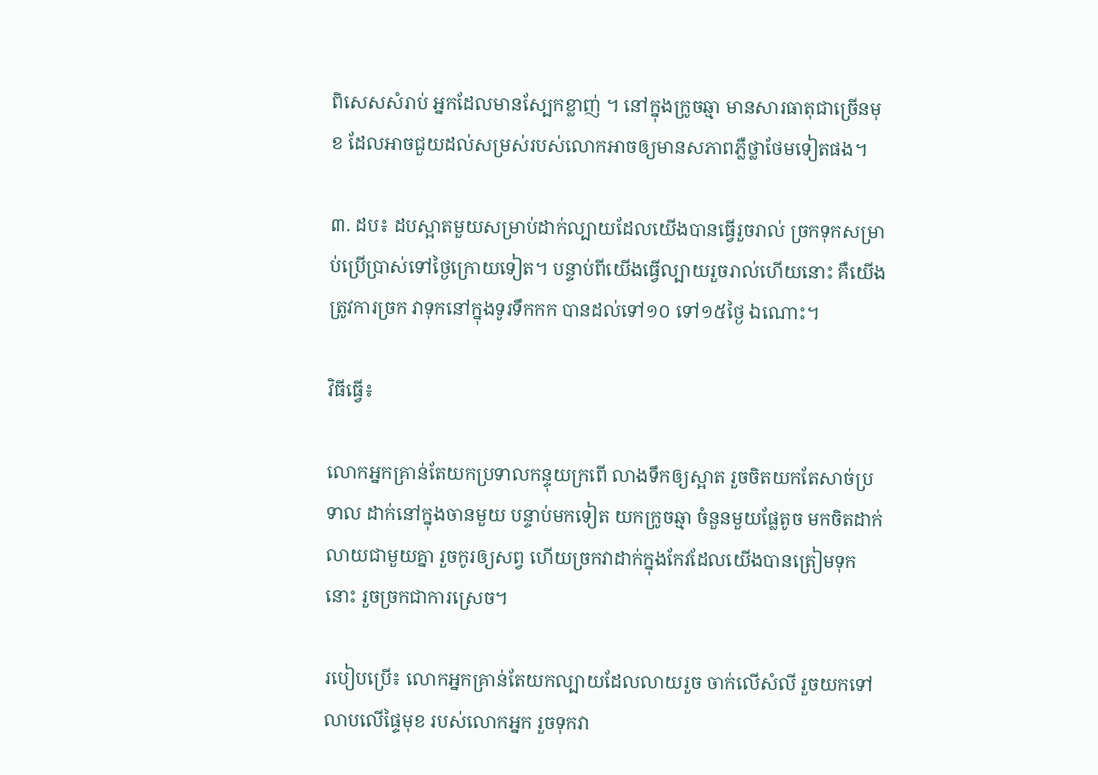ពិសេសសំរាប់ អ្នកដែលមានស្បែកខ្លាញ់ ។ នៅក្នុងក្រូចឆ្មា មានសារធាតុជាច្រើនមុខ ដែលអាចជួយដល់សម្រស់របស់លោកអាចឲ្យមានសភាពភ្លឺថ្លាថែមទៀតផង។

៣. ដប៖ ដបស្អាតមួយសម្រាប់ដាក់ល្បាយដែលយើងបានធ្វើរួចរាល់ ច្រកទុកសម្រាប់ប្រើប្រាស់ទៅថ្ងៃក្រោយទៀត។ បន្ទាប់ពីយើងធ្វើល្បាយរួចរាល់ហើយនោះ គឺយើងត្រូវការច្រក វាទុកនៅក្នុងទូរទឹកកក បានដល់ទៅ១០ ទៅ១៥ថ្ងៃ ឯណោះ។

វិធីធ្វើ៖

លោកអ្នកគ្រាន់តែយកប្រទាលកន្ទុយក្រពើ លាងទឹកឲ្យស្អាត រួចចិតយកតែសាច់ប្រទាល ដាក់នៅក្នុងចានមួយ បន្ទាប់មកទៀត យកក្រូចឆ្មា ចំនួនមួយផ្លែតូច មកចិតដាក់លាយជាមួយគ្នា រួចកូរឲ្យសព្វ ហើយច្រកវាដាក់ក្នុងកែវដែលយើងបានត្រៀមទុកនោះ រួចច្រកជាការស្រេច។

របៀបប្រើ៖ លោកអ្នកគ្រាន់តែយកល្បាយដែលលាយរួច ចាក់លើសំលី រួចយកទៅលាបលើផ្ទៃមុខ របស់លោកអ្នក រួចទុកវា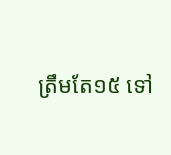ត្រឹមតែ១៥ ទៅ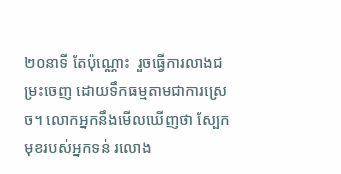២០នាទី តែប៉ុណ្ណោះ  រួចធ្វើការលាងជម្រះចេញ ដោយទឹកធម្មតាមជាការស្រេច។ លោកអ្នកនឹងមើលឃើញថា ស្បែកមុខរបស់អ្នកទន់ រលោង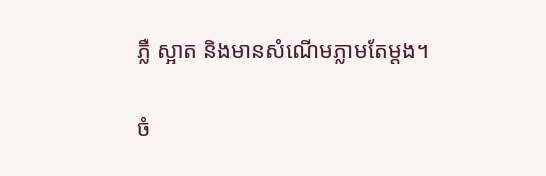ភ្លឺ ស្អាត និងមានសំណើមភ្លាមតែម្តង។

ចំ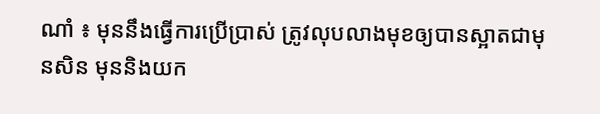ណាំ ៖ មុននឹងធ្វើការប្រើប្រាស់ ត្រូវលុបលាងមុខឲ្យបានស្អាតជាមុនសិន មុននិងយក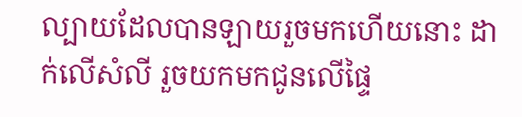ល្បាយដែលបានឡាយរួចមកហើយនោះ ដាក់លើសំលី រួចយកមកជូនលើផ្ទៃ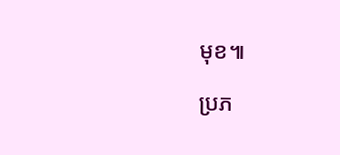មុខ៕

ប្រភ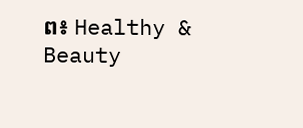ព៖ Healthy & Beauty